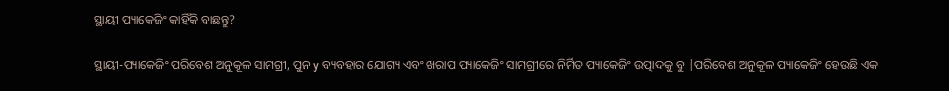ସ୍ଥାୟୀ ପ୍ୟାକେଜିଂ କାହିଁକି ବାଛନ୍ତୁ?

ସ୍ଥାୟୀ-ପ୍ୟାକେଜିଂ ପରିବେଶ ଅନୁକୂଳ ସାମଗ୍ରୀ, ପୁନ y ବ୍ୟବହାର ଯୋଗ୍ୟ ଏବଂ ଖରାପ ପ୍ୟାକେଜିଂ ସାମଗ୍ରୀରେ ନିର୍ମିତ ପ୍ୟାକେଜିଂ ଉତ୍ପାଦକୁ ବୁ |ପରିବେଶ ଅନୁକୂଳ ପ୍ୟାକେଜିଂ ହେଉଛି ଏକ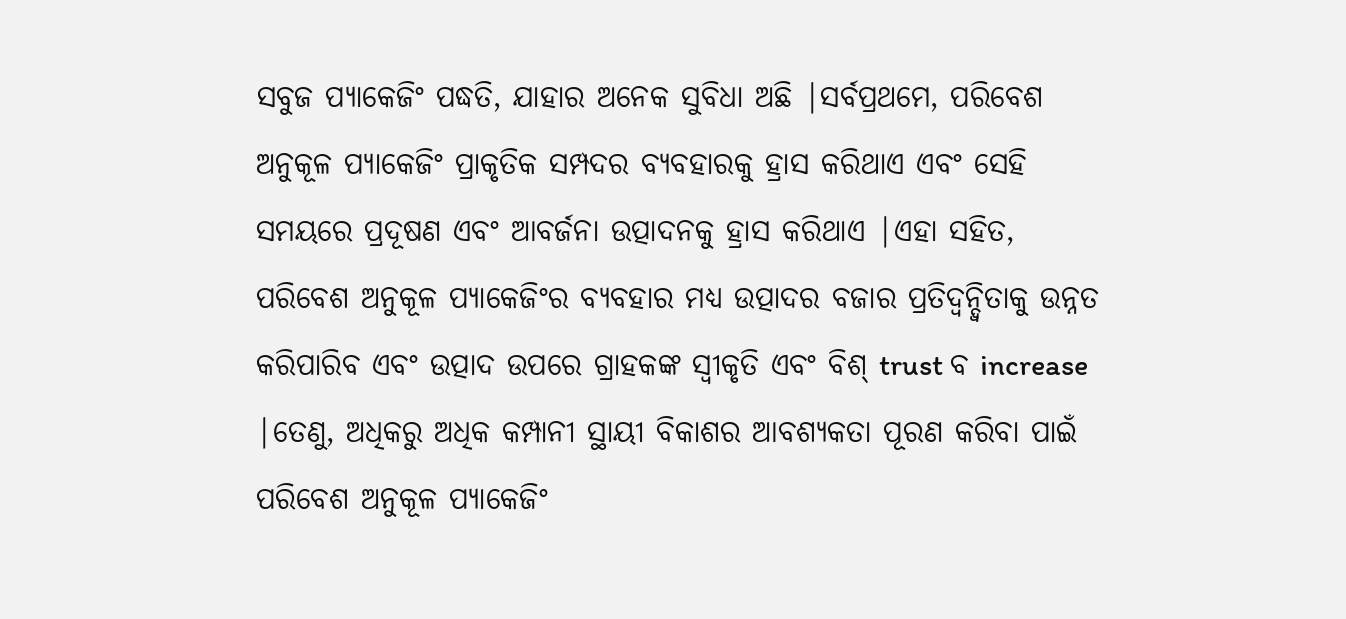ସବୁଜ ପ୍ୟାକେଜିଂ ପଦ୍ଧତି, ଯାହାର ଅନେକ ସୁବିଧା ଅଛି |ସର୍ବପ୍ରଥମେ, ପରିବେଶ ଅନୁକୂଳ ପ୍ୟାକେଜିଂ ପ୍ରାକୃତିକ ସମ୍ପଦର ବ୍ୟବହାରକୁ ହ୍ରାସ କରିଥାଏ ଏବଂ ସେହି ସମୟରେ ପ୍ରଦୂଷଣ ଏବଂ ଆବର୍ଜନା ଉତ୍ପାଦନକୁ ହ୍ରାସ କରିଥାଏ |ଏହା ସହିତ, ପରିବେଶ ଅନୁକୂଳ ପ୍ୟାକେଜିଂର ବ୍ୟବହାର ମଧ୍ୟ ଉତ୍ପାଦର ବଜାର ପ୍ରତିଦ୍ୱନ୍ଦ୍ୱିତାକୁ ଉନ୍ନତ କରିପାରିବ ଏବଂ ଉତ୍ପାଦ ଉପରେ ଗ୍ରାହକଙ୍କ ସ୍ୱୀକୃତି ଏବଂ ବିଶ୍ trust ବ increase |ତେଣୁ, ଅଧିକରୁ ଅଧିକ କମ୍ପାନୀ ସ୍ଥାୟୀ ବିକାଶର ଆବଶ୍ୟକତା ପୂରଣ କରିବା ପାଇଁ ପରିବେଶ ଅନୁକୂଳ ପ୍ୟାକେଜିଂ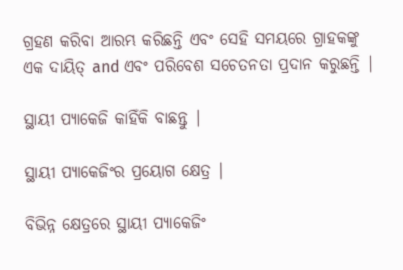ଗ୍ରହଣ କରିବା ଆରମ୍ଭ କରିଛନ୍ତି ଏବଂ ସେହି ସମୟରେ ଗ୍ରାହକଙ୍କୁ ଏକ ଦାୟିତ୍ and ଏବଂ ପରିବେଶ ସଚେତନତା ପ୍ରଦାନ କରୁଛନ୍ତି |

ସ୍ଥାୟୀ ପ୍ୟାକେଜି କାହିଁକି ବାଛନ୍ତୁ |

ସ୍ଥାୟୀ ପ୍ୟାକେଜିଂର ପ୍ରୟୋଗ କ୍ଷେତ୍ର |

ବିଭିନ୍ନ କ୍ଷେତ୍ରରେ ସ୍ଥାୟୀ ପ୍ୟାକେଜିଂ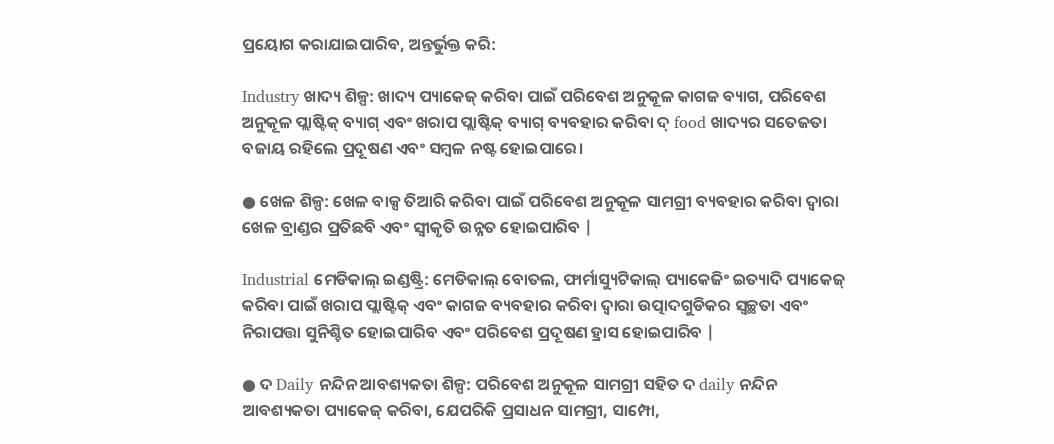ପ୍ରୟୋଗ କରାଯାଇପାରିବ, ଅନ୍ତର୍ଭୁକ୍ତ କରି:

Industry ଖାଦ୍ୟ ଶିଳ୍ପ: ଖାଦ୍ୟ ପ୍ୟାକେଜ୍ କରିବା ପାଇଁ ପରିବେଶ ଅନୁକୂଳ କାଗଜ ବ୍ୟାଗ, ପରିବେଶ ଅନୁକୂଳ ପ୍ଲାଷ୍ଟିକ୍ ବ୍ୟାଗ୍ ଏବଂ ଖରାପ ପ୍ଲାଷ୍ଟିକ୍ ବ୍ୟାଗ୍ ବ୍ୟବହାର କରିବା ଦ୍ food ଖାଦ୍ୟର ସତେଜତା ବଜାୟ ରହିଲେ ପ୍ରଦୂଷଣ ଏବଂ ସମ୍ବଳ ନଷ୍ଟ ହୋଇପାରେ।

● ଖେଳ ଶିଳ୍ପ: ଖେଳ ବାକ୍ସ ତିଆରି କରିବା ପାଇଁ ପରିବେଶ ଅନୁକୂଳ ସାମଗ୍ରୀ ବ୍ୟବହାର କରିବା ଦ୍ୱାରା ଖେଳ ବ୍ରାଣ୍ଡର ପ୍ରତିଛବି ଏବଂ ସ୍ୱୀକୃତି ଉନ୍ନତ ହୋଇପାରିବ |

Industrial ମେଡିକାଲ୍ ଇଣ୍ଡଷ୍ଟ୍ରି: ମେଡିକାଲ୍ ବୋତଲ, ଫାର୍ମାସ୍ୟୁଟିକାଲ୍ ପ୍ୟାକେଜିଂ ଇତ୍ୟାଦି ପ୍ୟାକେଜ୍ କରିବା ପାଇଁ ଖରାପ ପ୍ଲାଷ୍ଟିକ୍ ଏବଂ କାଗଜ ବ୍ୟବହାର କରିବା ଦ୍ୱାରା ଉତ୍ପାଦଗୁଡିକର ସ୍ୱଚ୍ଛତା ଏବଂ ନିରାପତ୍ତା ସୁନିଶ୍ଚିତ ହୋଇପାରିବ ଏବଂ ପରିବେଶ ପ୍ରଦୂଷଣ ହ୍ରାସ ହୋଇପାରିବ |

● ଦ Daily ନନ୍ଦିନ ଆବଶ୍ୟକତା ଶିଳ୍ପ: ପରିବେଶ ଅନୁକୂଳ ସାମଗ୍ରୀ ସହିତ ଦ daily ନନ୍ଦିନ ଆବଶ୍ୟକତା ପ୍ୟାକେଜ୍ କରିବା, ଯେପରିକି ପ୍ରସାଧନ ସାମଗ୍ରୀ, ସାମ୍ପୋ,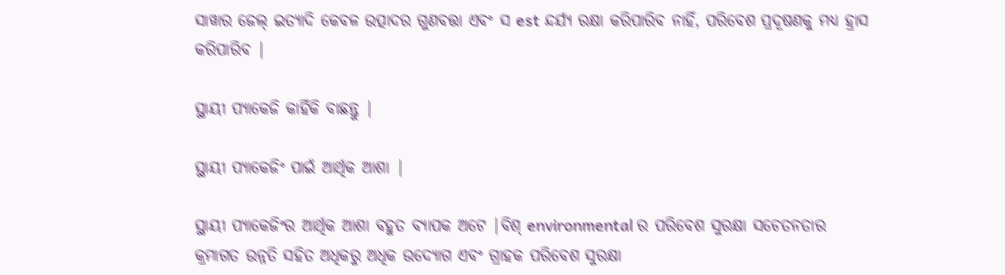ସାୱାର ଜେଲ୍ ଇତ୍ୟାଦି କେବଳ ଉତ୍ପାଦର ଗୁଣବତ୍ତା ଏବଂ ସ est ନ୍ଦର୍ଯ୍ୟ ରକ୍ଷା କରିପାରିବ ନାହିଁ, ପରିବେଶ ପ୍ରଦୂଷଣକୁ ମଧ୍ୟ ହ୍ରାସ କରିପାରିବ |

ସ୍ଥାୟୀ ପ୍ୟାକେଜି କାହିଁକି ବାଛନ୍ତୁ |

ସ୍ଥାୟୀ ପ୍ୟାକେଜିଂ ପାଇଁ ଆର୍ଥିକ ଆଶା |

ସ୍ଥାୟୀ ପ୍ୟାକେଜିଂର ଆର୍ଥିକ ଆଶା ବହୁତ ବ୍ୟାପକ ଅଟେ |ବିଶ୍ environmental ର ପରିବେଶ ସୁରକ୍ଷା ସଚେତନତାର କ୍ରମାଗତ ଉନ୍ନତି ସହିତ ଅଧିକରୁ ଅଧିକ ଉଦ୍ୟୋଗ ଏବଂ ଗ୍ରାହକ ପରିବେଶ ସୁରକ୍ଷା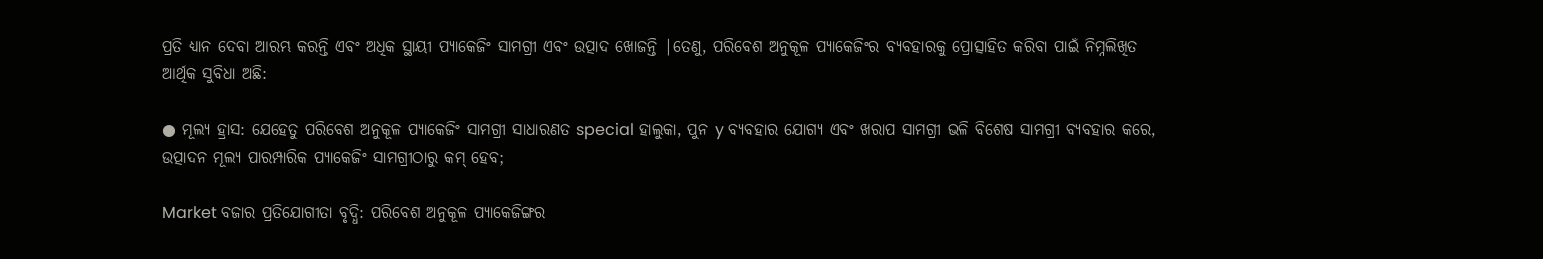ପ୍ରତି ଧ୍ୟାନ ଦେବା ଆରମ୍ଭ କରନ୍ତି ଏବଂ ଅଧିକ ସ୍ଥାୟୀ ପ୍ୟାକେଜିଂ ସାମଗ୍ରୀ ଏବଂ ଉତ୍ପାଦ ଖୋଜନ୍ତି |ତେଣୁ, ପରିବେଶ ଅନୁକୂଳ ପ୍ୟାକେଜିଂର ବ୍ୟବହାରକୁ ପ୍ରୋତ୍ସାହିତ କରିବା ପାଇଁ ନିମ୍ନଲିଖିତ ଆର୍ଥିକ ସୁବିଧା ଅଛି:

● ମୂଲ୍ୟ ହ୍ରାସ: ଯେହେତୁ ପରିବେଶ ଅନୁକୂଳ ପ୍ୟାକେଜିଂ ସାମଗ୍ରୀ ସାଧାରଣତ special ହାଲୁକା, ପୁନ y ବ୍ୟବହାର ଯୋଗ୍ୟ ଏବଂ ଖରାପ ସାମଗ୍ରୀ ଭଳି ବିଶେଷ ସାମଗ୍ରୀ ବ୍ୟବହାର କରେ, ଉତ୍ପାଦନ ମୂଲ୍ୟ ପାରମ୍ପାରିକ ପ୍ୟାକେଜିଂ ସାମଗ୍ରୀଠାରୁ କମ୍ ହେବ;

Market ବଜାର ପ୍ରତିଯୋଗୀତା ବୃଦ୍ଧି: ପରିବେଶ ଅନୁକୂଳ ପ୍ୟାକେଜିଙ୍ଗର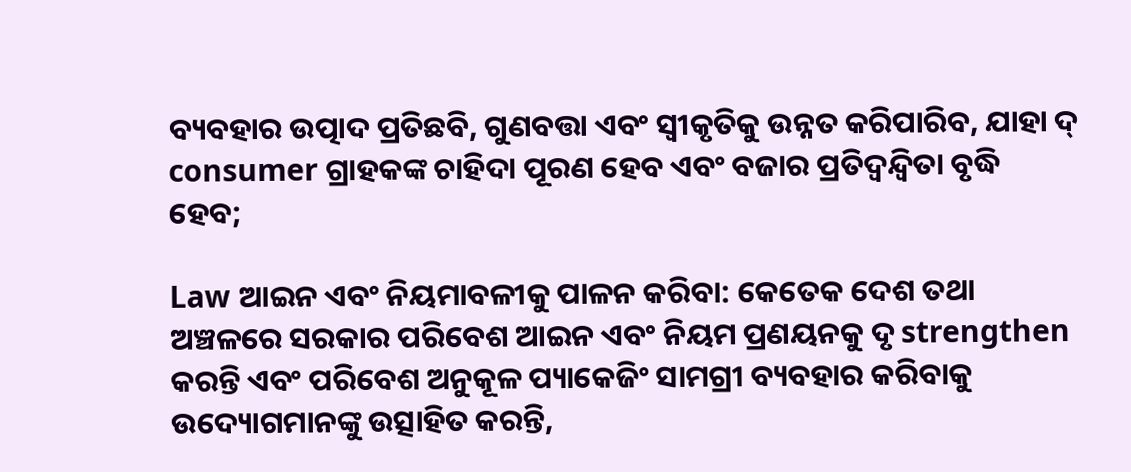ବ୍ୟବହାର ଉତ୍ପାଦ ପ୍ରତିଛବି, ଗୁଣବତ୍ତା ଏବଂ ସ୍ୱୀକୃତିକୁ ଉନ୍ନତ କରିପାରିବ, ଯାହା ଦ୍ consumer ଗ୍ରାହକଙ୍କ ଚାହିଦା ପୂରଣ ହେବ ଏବଂ ବଜାର ପ୍ରତିଦ୍ୱନ୍ଦ୍ୱିତା ବୃଦ୍ଧି ହେବ;

Law ଆଇନ ଏବଂ ନିୟମାବଳୀକୁ ପାଳନ କରିବା: କେତେକ ଦେଶ ତଥା ଅଞ୍ଚଳରେ ସରକାର ପରିବେଶ ଆଇନ ଏବଂ ନିୟମ ପ୍ରଣୟନକୁ ଦୃ strengthen କରନ୍ତି ଏବଂ ପରିବେଶ ଅନୁକୂଳ ପ୍ୟାକେଜିଂ ସାମଗ୍ରୀ ବ୍ୟବହାର କରିବାକୁ ଉଦ୍ୟୋଗମାନଙ୍କୁ ଉତ୍ସାହିତ କରନ୍ତି,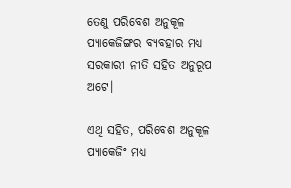ତେଣୁ ପରିବେଶ ଅନୁକୂଳ ପ୍ୟାକେଜିଙ୍ଗର ବ୍ୟବହାର ମଧ୍ୟ ସରକାରୀ ନୀତି ସହିତ ଅନୁରୂପ ଅଟେ।

ଏଥି ସହିତ, ପରିବେଶ ଅନୁକୂଳ ପ୍ୟାକେଜିଂ ମଧ୍ୟ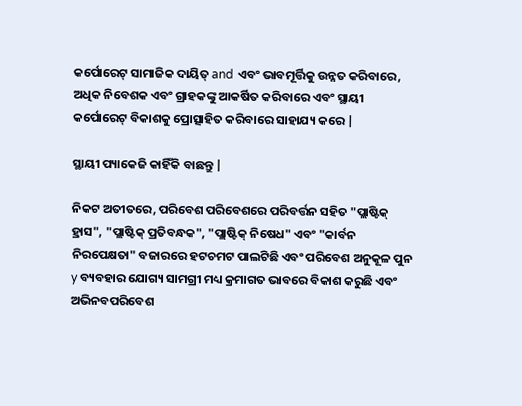କର୍ପୋରେଟ୍ ସାମାଜିକ ଦାୟିତ୍ and ଏବଂ ଭାବମୂର୍ତ୍ତିକୁ ଉନ୍ନତ କରିବାରେ, ଅଧିକ ନିବେଶକ ଏବଂ ଗ୍ରାହକଙ୍କୁ ଆକର୍ଷିତ କରିବାରେ ଏବଂ ସ୍ଥାୟୀ କର୍ପୋରେଟ୍ ବିକାଶକୁ ପ୍ରୋତ୍ସାହିତ କରିବାରେ ସାହାଯ୍ୟ କରେ |

ସ୍ଥାୟୀ ପ୍ୟାକେଜି କାହିଁକି ବାଛନ୍ତୁ |

ନିକଟ ଅତୀତରେ, ପରିବେଶ ପରିବେଶରେ ପରିବର୍ତ୍ତନ ସହିତ "ପ୍ଲାଷ୍ଟିକ୍ ହ୍ରାସ", "ପ୍ଲାଷ୍ଟିକ୍ ପ୍ରତିବନ୍ଧକ", "ପ୍ଲାଷ୍ଟିକ୍ ନିଷେଧ" ଏବଂ "କାର୍ବନ ନିରପେକ୍ଷତା" ବଜାରରେ ହଟଚମଟ ପାଲଟିଛି ଏବଂ ପରିବେଶ ଅନୁକୂଳ ପୁନ y ବ୍ୟବହାର ଯୋଗ୍ୟ ସାମଗ୍ରୀ ମଧ୍ୟ କ୍ରମାଗତ ଭାବରେ ବିକାଶ କରୁଛି ଏବଂ ଅଭିନବପରିବେଶ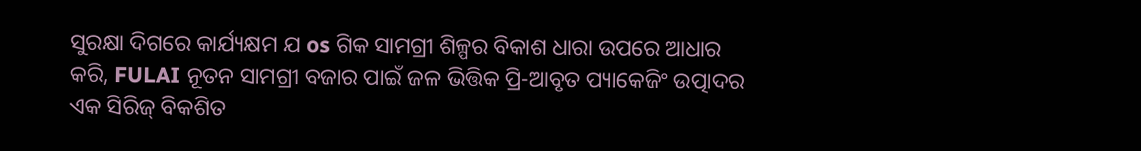ସୁରକ୍ଷା ଦିଗରେ କାର୍ଯ୍ୟକ୍ଷମ ଯ os ଗିକ ସାମଗ୍ରୀ ଶିଳ୍ପର ବିକାଶ ଧାରା ଉପରେ ଆଧାର କରି, FULAI ନୂତନ ସାମଗ୍ରୀ ବଜାର ପାଇଁ ଜଳ ଭିତ୍ତିକ ପ୍ରି-ଆବୃତ ପ୍ୟାକେଜିଂ ଉତ୍ପାଦର ଏକ ସିରିଜ୍ ବିକଶିତ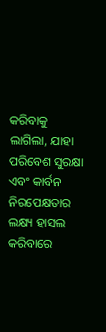କରିବାକୁ ଲାଗିଲା, ଯାହା ପରିବେଶ ସୁରକ୍ଷା ଏବଂ କାର୍ବନ ନିରପେକ୍ଷତାର ଲକ୍ଷ୍ୟ ହାସଲ କରିବାରେ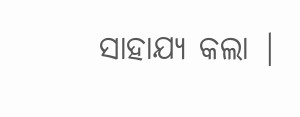ସାହାଯ୍ୟ କଲା |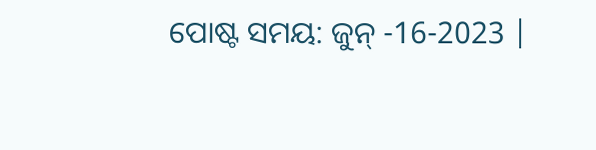ପୋଷ୍ଟ ସମୟ: ଜୁନ୍ -16-2023 |